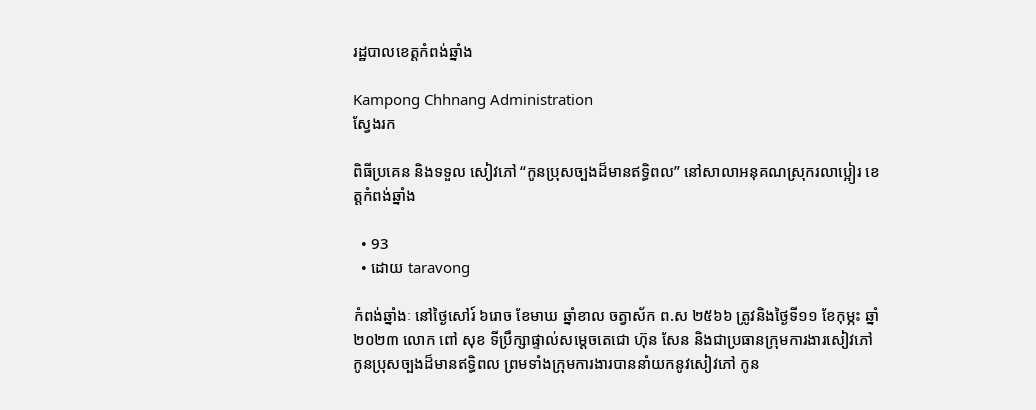រដ្ឋបាលខេត្តកំពង់ឆ្នាំង

Kampong Chhnang Administration
ស្វែងរក

ពិធីប្រគេន និងទទួល សៀវភៅ “កូនប្រុសច្បងដ៏មានឥទ្ធិពល” នៅសាលាអនុគណស្រុករលាប្អៀរ ខេត្តកំពង់ឆ្នាំង

  • 93
  • ដោយ taravong

កំពង់ឆ្នាំងៈ នៅថ្ងៃសៅរ៍ ៦រោច ខែមាឃ ឆ្នាំខាល ចត្វាស័ក ព.ស ២៥៦៦ ត្រូវនិងថ្ងៃទី១១ ខែកុម្ភះ ឆ្នាំ២០២៣ លោក ពៅ សុខ ទីប្រឹក្សាផ្ទាល់សម្តេចតេជោ ហ៊ុន សែន និងជាប្រធានក្រុមការងារសៀវភៅ កូនប្រុសច្បងដ៏មានឥទ្ធិពល ព្រមទាំងក្រុមការងារបាននាំយកនូវសៀវភៅ កូន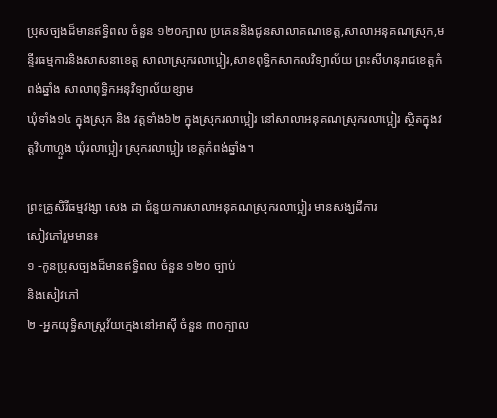ប្រុសច្បងដ៏មានឥទ្ធិពល ចំនួន ១២០ក្បាល ប្រគេននិងជូនសាលាគណខេត្ត,សាលាអនុគណស្រុក,មន្ទីរធម្មការនិងសាសនាខេត្ត សាលាស្រុករលាប្អៀរ,សាខពុទ្ធិកសាកលវិទ្យាល័យ ព្រះសីហនុរាជខេត្តកំពង់ឆ្នាំង សាលាពុទ្ធិកអនុវិទ្យាល័យខ្សាម
ឃុំទាំង១៤ ក្នុងស្រុក និង វត្តទាំង៦២ ក្នុងស្រុករលាប្អៀរ នៅសាលាអនុគណស្រុករលាប្អៀរ ស្ថិតក្នុងវត្តវិហាហ្លួង ឃុំរលាប្អៀរ ស្រុករលាប្អៀរ ខេត្តកំពង់ឆ្នាំង។

ព្រះគ្រូសិរីធម្មវង្សា សេង ដា ជំនួយការសាលាអនុគណស្រុករលាប្អៀរ មានសង្ឃដីការ
សៀវភៅរួមមាន៖
១ -កូនប្រុសច្បងដ៏មានឥទ្ធិពល ចំនួន ១២០ ច្បាប់
និងសៀវភៅ
២ -អ្នកយុទ្ធិសាស្ត្រវ័យក្មេងនៅអាស៊ី ចំនួន ៣០ក្បាល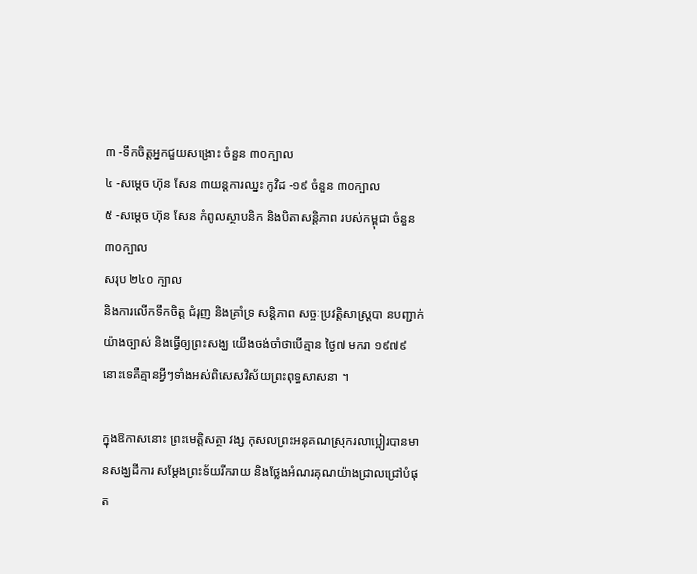៣ -ទឹកចិត្តអ្នកជួយសង្រោះ ចំនួន ៣០ក្បាល
៤ -សម្ដេច ហ៊ុន សែន ៣យន្តការឈ្នះ កូវិដ -១៩ ចំនួន ៣០ក្បាល
៥ -សម្ដេច ហ៊ុន សែន កំពូលស្ថាបនិក និងបិតាសន្តិភាព របស់កម្ពុជា ចំនួន ៣០ក្បាល
សរុប ២៤០ ក្បាល
និងការលេីកទឹកចិត្ត ជំរុញ និងគ្រាំទ្រ សន្តិភាព សច្ចៈប្រវត្តិសាស្ត្របា នបញ្ជាក់យ៉ាងច្បាស់ និងធ្វេីឲ្យព្រះសង្ឃ យេីងចង់ចាំថាបេីគ្មាន ថ្ងៃ៧ មករា ១៩៧៩ នោះទេគឺគ្មានអ្វីៗទាំងអស់ពិសេសវិស័យព្រះពុទ្ធសាសនា ។

ក្នុងឱកាសនោះ ព្រះមេត្តិសត្ថា វង្ស កុសលព្រះអនុគណស្រុករលាប្អៀរបានមានសង្ឃដីការ សម្តែងព្រះទ័យរីករាយ និងថ្លែងអំណរគុណយ៉ាងជ្រាលជ្រៅបំផុត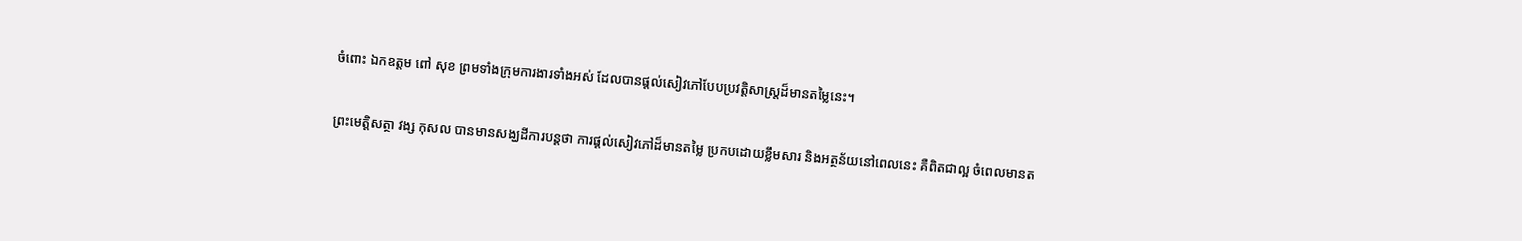ចំពោះ ឯកឧត្តម ពៅ សុខ ព្រមទាំងក្រុមការងារទាំងអស់ ដែលបានផ្តល់សៀវភៅបែបប្រវត្តិសាស្ត្រដ៏មានតម្លៃនេះ។

ព្រះមេត្តិសត្ថា វង្ស កុសល បានមានសង្ឃដីការបន្តថា ការផ្តល់សៀវភៅដ៏មានតម្លៃ ប្រកបដោយខ្លឹមសារ និងអត្ថន័យនៅពេលនេះ គឺពិតជាល្អ ចំពេលមានត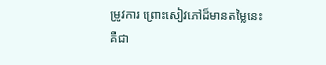ម្រូវការ ព្រោះសៀវភៅដ៏មានតម្លៃនេះ គឺជា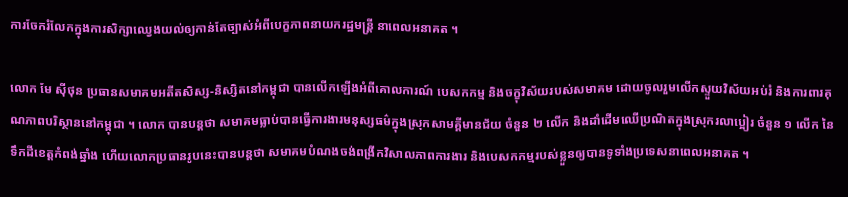ការចែករំលែកក្នុងការសិក្សាឈ្វេងយល់ឲ្យកាន់តែច្បាស់អំពីបេក្ខភាពនាយករដ្ឋមន្ត្រី នាពេលអនាគត ។

លោក មែ ស៊ីថុន ប្រធានសមាគមអតីតសិស្ស-និស្សិតនៅកម្ពុជា បានលើកឡើងអំពីគោលការណ៍ បេសកកម្ម និងចក្ខុវិស័យរបស់សមាគម ដោយចូលរួមលើកស្ទួយវិស័យអប់រំ និងការពារគុណភាពបរិស្ថាននៅកម្ពុជា ។ លោក បានបន្តថា សមាគមធ្លាប់បានធ្វើការងារមនុស្សធម៌ក្នុងស្រុកសាមគ្គីមានជ័យ ចំនួន ២ លើក និងដាំដើមឈើប្រណិតក្នុងស្រុករលាប្អៀរ ចំនួន ១ លើក នៃទឹកដីខេត្តកំពង់ឆ្នាំង ហើយលោកប្រធានរូបនេះបានបន្តថា សមាគមបំណងចង់ពង្រីកវិសាលភាពការងារ និងបេសកកម្មរបស់ខ្លួនឲ្យបានទូទាំងប្រទេសនាពេលអនាគត ។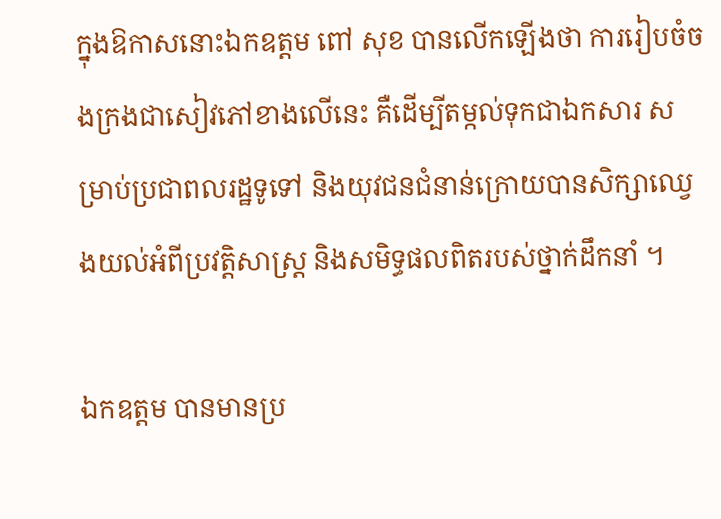ក្នុងឱកាសនោះឯកឧត្តម ពៅ សុខ បានលើកឡើងថា ការរៀបចំចងក្រងជាសៀវភៅខាងលើនេះ គឺដើម្បីតម្កល់ទុកជាឯកសារ សម្រាប់ប្រជាពលរដ្ឋទូទៅ និងយុវជនជំនាន់ក្រោយបានសិក្សាឈ្វេងយល់អំពីប្រវត្តិសាស្ត្រ និងសមិទ្ធផលពិតរបស់ថ្នាក់ដឹកនាំ ។

ឯកឧត្តម បានមានប្រ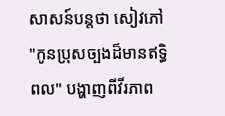សាសន៍បន្តថា សៀវភៅ "កូនប្រុសច្បងដ៏មានឥទ្ធិពល" បង្ហាញពីវីរភាព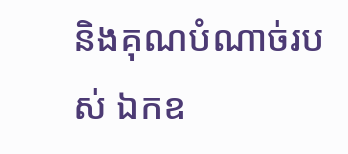និងគុណបំណាច់របស់ ឯកឧ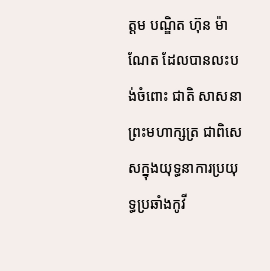ត្តម បណ្ឌិត ហ៊ុន ម៉ាណែត ដែលបានលះបង់ចំពោះ ជាតិ សាសនា ព្រះមហាក្សត្រ ជាពិសេសក្នុងយុទ្ធនាការប្រយុទ្ធប្រឆាំងកូវី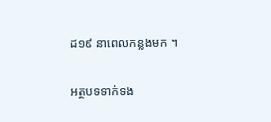ដ១៩ នាពេលកន្លងមក ។

អត្ថបទទាក់ទង